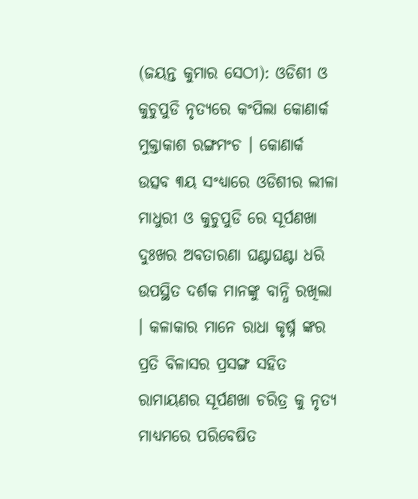(ଜୟନ୍ତ କୁମାର ସେଠୀ): ଓଡିଶୀ ଓ କୁଚୁପୁଡି ନୃତ୍ୟରେ କଂପିଲା କୋଣାର୍କ ମୁକ୍ତାକାଶ ରଙ୍ଗମଂଚ । କୋଣାର୍କ ଉତ୍ସବ ୩ୟ ସଂଧ୍ୟାରେ ଓଡିଶୀର ଲୀଳା ମାଧୁରୀ ଓ କୁଚୁପୁଡି ରେ ସୂର୍ପଣଖା ଦୁଃଖର ଅବତାରଣା ଘଣ୍ଟାଘଣ୍ଟା ଧରି ଉପସ୍ଥିତ ଦର୍ଶକ ମାନଙ୍କୁ ବାନ୍ଧି ରଖିଲା । କଳାକାର ମାନେ ରାଧା କୃର୍ଷ୍ନ ଙ୍କର ପ୍ରତି ବିଳାସର ପ୍ରସଙ୍ଗ ସହିତ ରାମାୟଣର ସୂର୍ପଣଖା ଚରିତ୍ର କୁ ନୃତ୍ୟ ମାଧ୍ୟମରେ ପରିବେଷିତ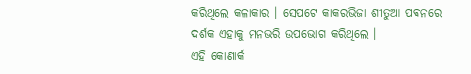କରିଥିଲେ କଳାକାର । ସେପଟେ କାକରଭିଜା ଶୀତୁଆ ପଵନରେ ଦର୍ଶକ ଏହାକୁ ମନଭରି ଉପଭୋଗ କରିଥିଲେ ।
ଏହି କୋଣାର୍କ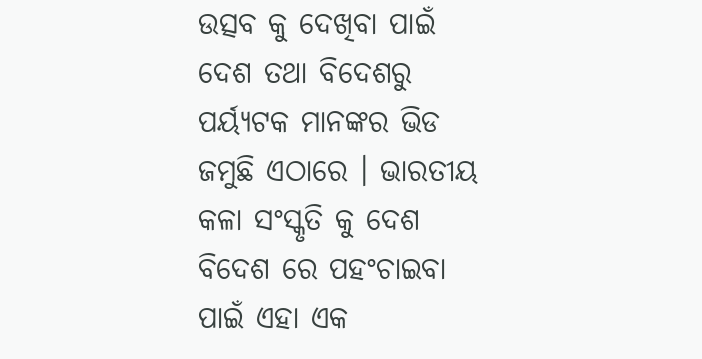ଉତ୍ସବ କୁ ଦେଖିବା ପାଇଁ ଦେଶ ତଥା ବିଦେଶରୁ ପର୍ୟ୍ୟଟକ ମାନଙ୍କର ଭିଡ ଜମୁଛି ଏଠାରେ । ଭାରତୀୟ କଳା ସଂସ୍କୃତି କୁ ଦେଶ ବିଦେଶ ରେ ପହଂଚାଇବା ପାଇଁ ଏହା ଏକ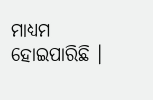ମାଧ୍ୟମ ହୋଇପାରିଛି ।